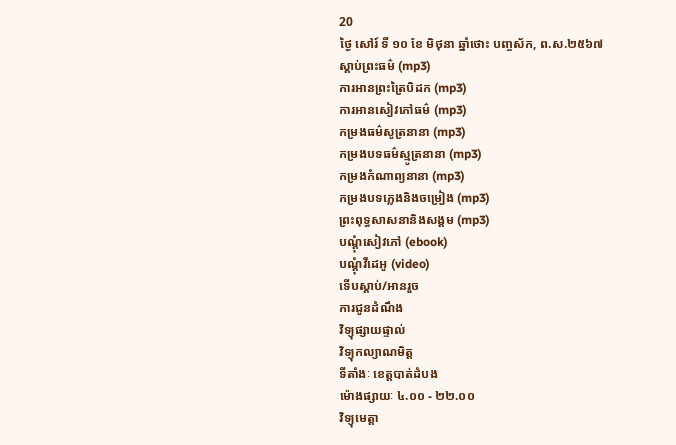20
ថ្ងៃ សៅរ៍ ទី ១០ ខែ មិថុនា ឆ្នាំថោះ បញ្ចស័ក, ព.ស.២៥៦៧
ស្តាប់ព្រះធម៌ (mp3)
ការអានព្រះត្រៃបិដក (mp3)
ការអានសៀវភៅធម៌ (mp3)
កម្រងធម៌សូត្រនានា (mp3)
កម្រងបទធម៌ស្មូត្រនានា (mp3)
កម្រងកំណាព្យនានា (mp3)
កម្រងបទភ្លេងនិងចម្រៀង (mp3)
ព្រះពុទ្ធសាសនានិងសង្គម (mp3)
បណ្តុំសៀវភៅ (ebook)
បណ្តុំវីដេអូ (video)
ទើបស្តាប់/អានរួច
ការជូនដំណឹង
វិទ្យុផ្សាយផ្ទាល់
វិទ្យុកល្យាណមិត្ត
ទីតាំងៈ ខេត្តបាត់ដំបង
ម៉ោងផ្សាយៈ ៤.០០ - ២២.០០
វិទ្យុមេត្តា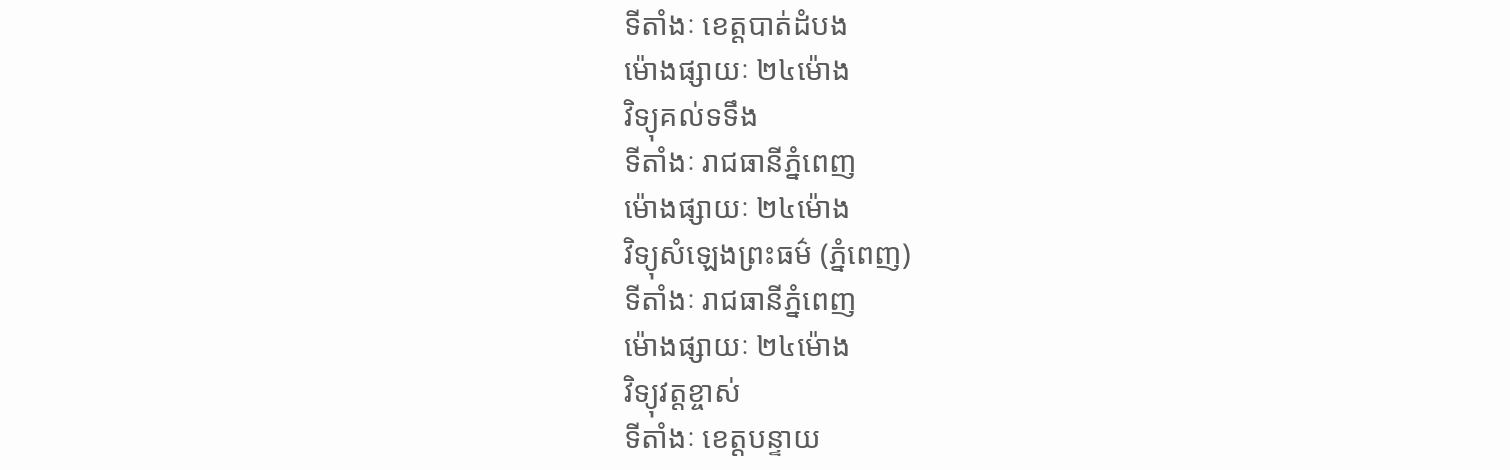ទីតាំងៈ ខេត្តបាត់ដំបង
ម៉ោងផ្សាយៈ ២៤ម៉ោង
វិទ្យុគល់ទទឹង
ទីតាំងៈ រាជធានីភ្នំពេញ
ម៉ោងផ្សាយៈ ២៤ម៉ោង
វិទ្យុសំឡេងព្រះធម៌ (ភ្នំពេញ)
ទីតាំងៈ រាជធានីភ្នំពេញ
ម៉ោងផ្សាយៈ ២៤ម៉ោង
វិទ្យុវត្តខ្ចាស់
ទីតាំងៈ ខេត្តបន្ទាយ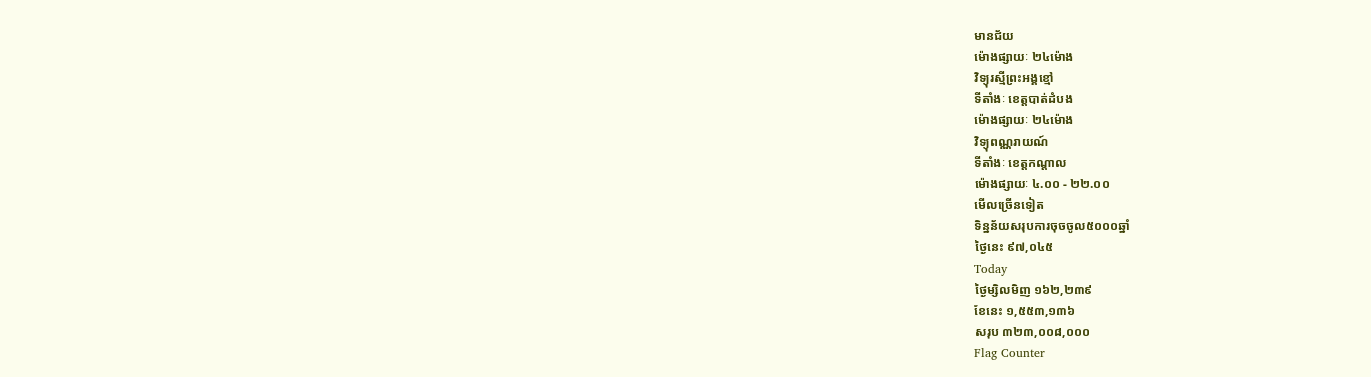មានជ័យ
ម៉ោងផ្សាយៈ ២៤ម៉ោង
វិទ្យុរស្មីព្រះអង្គខ្មៅ
ទីតាំងៈ ខេត្តបាត់ដំបង
ម៉ោងផ្សាយៈ ២៤ម៉ោង
វិទ្យុពណ្ណរាយណ៍
ទីតាំងៈ ខេត្តកណ្តាល
ម៉ោងផ្សាយៈ ៤.០០ - ២២.០០
មើលច្រើនទៀត
ទិន្នន័យសរុបការចុចចូល៥០០០ឆ្នាំ
ថ្ងៃនេះ ៩៧,០៤៥
Today
ថ្ងៃម្សិលមិញ ១៦២,២៣៩
ខែនេះ ១,៥៥៣,១៣៦
សរុប ៣២៣,០០៨,០០០
Flag Counter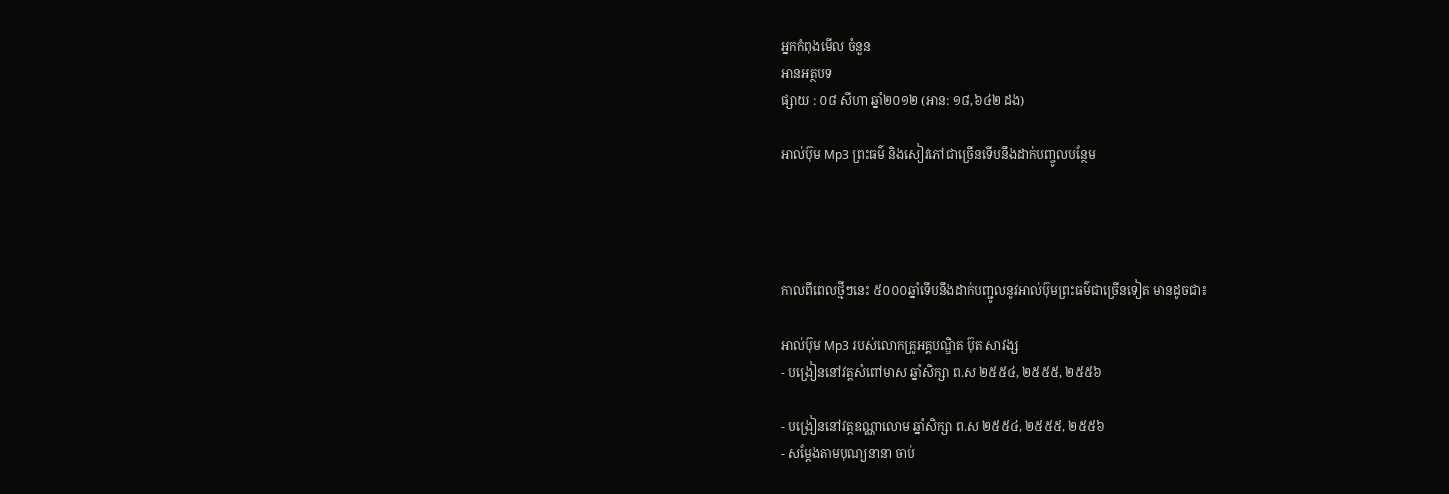អ្នកកំពុងមើល ចំនួន
អានអត្ថបទ
ផ្សាយ : ០៨ សីហា ឆ្នាំ២០១២ (អាន: ១៨,៦៤២ ដង)

អាល់ប៊ុម Mp3 ព្រះធម៌ និងសៀវភៅជាច្រើនទើបនឹងដាក់បញ្ចូលបន្ថែម




កាលពីពេលថ្មីៗនេះ ៥០០០ឆ្នាំទើបនឹងដាក់បញ្ជូលនូវអាល់ប៊ុមព្រះធម៌ជាច្រើនទៀត មានដូចជា៖

អាល់ប៊ុម Mp3 របស់លោកគ្រូអគ្គបណ្ឌិត ប៊ុត សាវង្ស
- បង្រៀននៅវត្តសំពៅមាស ឆ្នាំសិក្សា ព.ស ២៥៥៤, ២៥៥៥, ២៥៥៦

- បង្រៀននៅវត្តឧណ្ណាលោម ឆ្នាំសិក្សា ព.ស ២៥៥៤, ២៥៥៥, ២៥៥៦
- សម្តែងតាមបុណ្យនានា ចាប់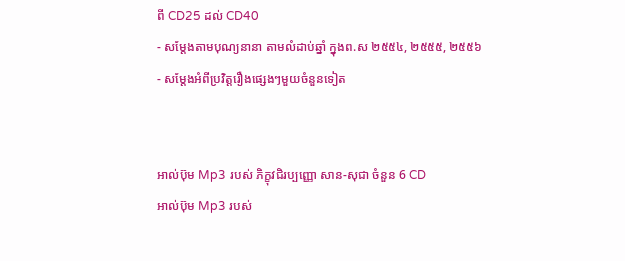ពី CD25 ដល់ CD40
- សម្តែងតាមបុណ្យនានា តាមលំដាប់ឆ្នាំ ក្នុងព.ស ២៥៥៤, ២៥៥៥, ២៥៥៦
- សម្តែងអំពីប្រវិត្តរឿងផ្សេងៗមួយចំនួនទៀត


អាល់ប៊ុម Mp3 របស់ ភិក្ខុវជិរប្បញ្ញោ សាន-សុជា ចំនួន 6 CD
អាល់ប៊ុម Mp3 របស់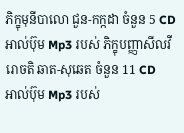ភិក្ខុមុនីបាលោ ជួន-កក្កដា ចំនួន 5 CD
អាល់ប៊ុម Mp3 របស់ ភិក្ខុបញ្ញាសីលវីរោចតិ ឆាត-សុឆេត ចំនួន 11 CD
អាល់ប៊ុម Mp3 របស់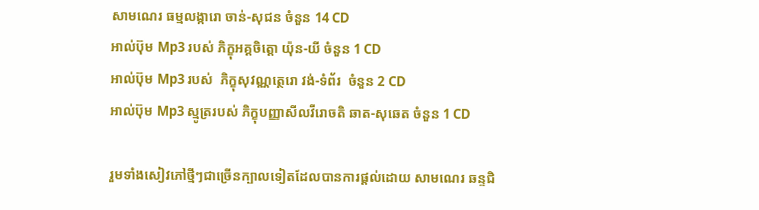សាមណេរ ធម្មលង្ការោ ចាន់-សុជន ចំនួន 14 CD
អាល់ប៊ុម Mp3 របស់ ភិក្ខុអគ្តចិត្តោ យ៉ុន-យី ចំនួន 1 CD
អាល់ប៊ុម Mp3 របស់  ភិក្ខុសុវណ្ណត្ថេរោ វង់-ទំព័រ  ចំនួន 2 CD
អាល់ប៊ុម Mp3 ស្មូត្ររបស់ ភិក្ខុបញ្ញាសីលវីរោចតិ ឆាត-សុឆេត ចំនួន 1 CD

រួមទាំងសៀវភៅថ្មីៗជាច្រើនក្បាលទៀតដែលបានការផ្តល់ដោយ សាមណេរ ឆន្ទជិ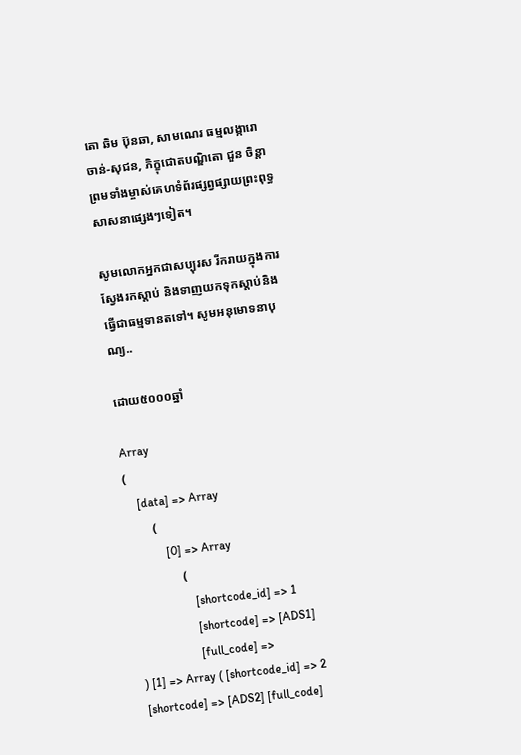តោ ឆិម ប៊ុនឆា, សាមណេរ ធម្មលង្ការោ ចាន់-សុជន, ភិក្ខុជោតបណ្ឌិតោ ជួន ចិន្តា ព្រមទាំងម្ចាស់គេហទំព័រផ្សព្វផ្សាយព្រះពុទ្ធសាសនាផ្សេងៗទៀត។

សូមលោកអ្នកជាសប្បុរស រីករាយក្នុងការស្វែងរកស្តាប់ និងទាញយកទុកស្តាប់និងធ្វើជាធម្មទានតទៅ។ សូមអនុមោទនាបុណ្យ..

ដោយ៥០០០ឆ្នាំ

Array
(
    [data] => Array
        (
            [0] => Array
                (
                    [shortcode_id] => 1
                    [shortcode] => [ADS1]
                    [full_code] =>
) [1] => Array ( [shortcode_id] => 2 [shortcode] => [ADS2] [full_code]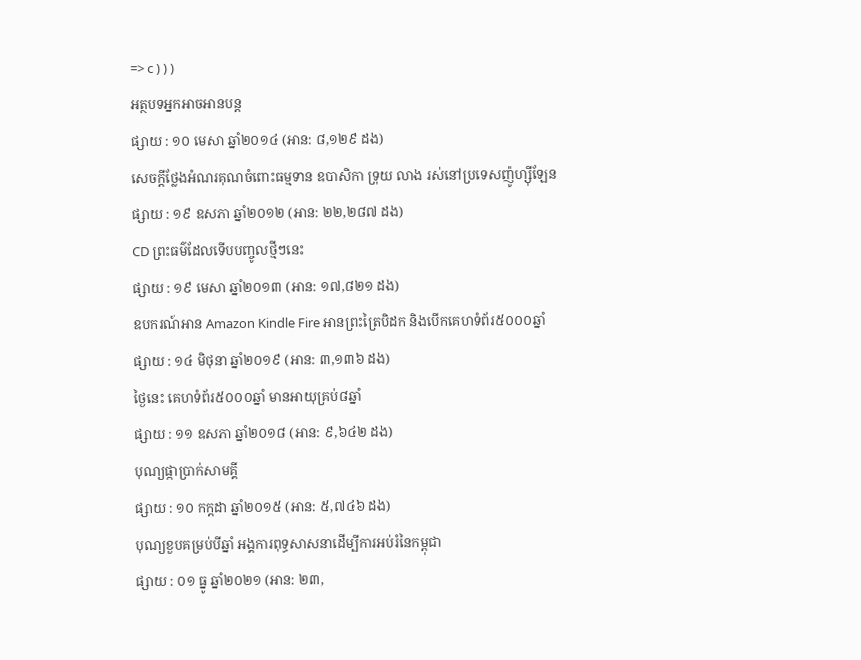=> c ) ) )
អត្ថបទអ្នកអាចអានបន្ត
ផ្សាយ : ១០ មេសា ឆ្នាំ២០១៤ (អាន: ៨,១២៩ ដង)
សេចក្តីថ្លែងអំណរគុណចំពោះធម្មទាន ឧបាសិកា ទ្រុយ លាង រស់នៅប្រទេសញ៉ូហ្ស៊ីឡែន
ផ្សាយ : ១៩ ឧសភា ឆ្នាំ២០១២ (អាន: ២២,២៨៧ ដង)
CD ព្រះធម៌ដែលទើបបញ្ចូលថ្មីៗនេះ
ផ្សាយ : ១៩ មេសា ឆ្នាំ២០១៣ (អាន: ១៧,៨២១ ដង)
ឧបករណ៍អាន Amazon Kindle Fire អានព្រះត្រៃបិដក និងបើកគេហទំព័រ៥០០០ឆ្នាំ
ផ្សាយ : ១៤ មិថុនា ឆ្នាំ២០១៩ (អាន: ៣,១៣៦ ដង)
ថ្ងៃនេះ គេហទំព័រ៥០០០ឆ្នាំ មានអាយុគ្រប់៨ឆ្នាំ
ផ្សាយ : ១១ ឧសភា ឆ្នាំ២០១៨ (អាន: ៩,៦៤២ ដង)
បុណ្យផ្កាប្រាក់សាមគ្គី
ផ្សាយ : ១០ កក្តដា ឆ្នាំ២០១៥ (អាន: ៥,៧៤៦ ដង)
បុណ្យខួបគម្រប់បីឆ្នាំ អង្គការពុទ្ធសាសនាដើម្បីការអប់រំនៃកម្ពុជា
ផ្សាយ : ០១ ធ្នូ ឆ្នាំ២០២១ (អាន: ២៣,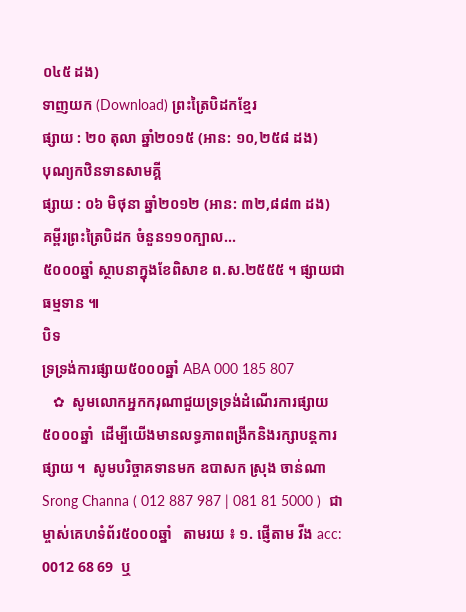០៤៥ ដង)
ទាញយក (Download) ព្រះត្រៃបិដកខ្មែរ
ផ្សាយ : ២០ តុលា ឆ្នាំ២០១៥ (អាន: ១០,២៥៨ ដង)
បុណ្យកឋិនទានសាមគ្គី
ផ្សាយ : ០៦ មិថុនា ឆ្នាំ២០១២ (អាន: ៣២,៨៨៣ ដង)
គម្ពីរព្រះត្រៃបិដក ចំនួន១១០ក្បាល...
៥០០០ឆ្នាំ ស្ថាបនាក្នុងខែពិសាខ ព.ស.២៥៥៥ ។ ផ្សាយជាធម្មទាន ៕
បិទ
ទ្រទ្រង់ការផ្សាយ៥០០០ឆ្នាំ ABA 000 185 807
   ✿  សូមលោកអ្នកករុណាជួយទ្រទ្រង់ដំណើរការផ្សាយ៥០០០ឆ្នាំ  ដើម្បីយើងមានលទ្ធភាពពង្រីកនិងរក្សាបន្តការផ្សាយ ។  សូមបរិច្ចាគទានមក ឧបាសក ស្រុង ចាន់ណា Srong Channa ( 012 887 987 | 081 81 5000 )  ជាម្ចាស់គេហទំព័រ៥០០០ឆ្នាំ   តាមរយ ៖ ១. ផ្ញើតាម វីង acc: 0012 68 69  ឬ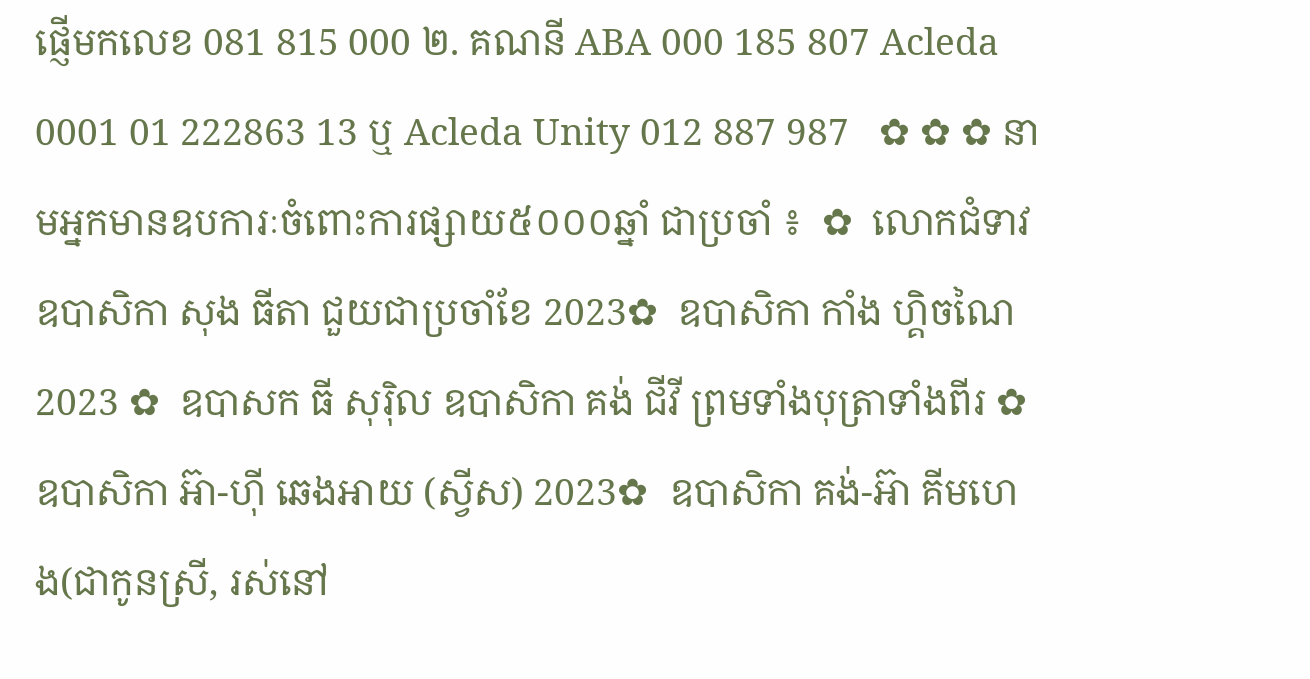ផ្ញើមកលេខ 081 815 000 ២. គណនី ABA 000 185 807 Acleda 0001 01 222863 13 ឬ Acleda Unity 012 887 987   ✿ ✿ ✿ នាមអ្នកមានឧបការៈចំពោះការផ្សាយ៥០០០ឆ្នាំ ជាប្រចាំ ៖  ✿  លោកជំទាវ ឧបាសិកា សុង ធីតា ជួយជាប្រចាំខែ 2023✿  ឧបាសិកា កាំង ហ្គិចណៃ 2023 ✿  ឧបាសក ធី សុរ៉ិល ឧបាសិកា គង់ ជីវី ព្រមទាំងបុត្រាទាំងពីរ ✿  ឧបាសិកា អ៊ា-ហុី ឆេងអាយ (ស្វីស) 2023✿  ឧបាសិកា គង់-អ៊ា គីមហេង(ជាកូនស្រី, រស់នៅ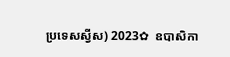ប្រទេសស្វីស) 2023✿  ឧបាសិកា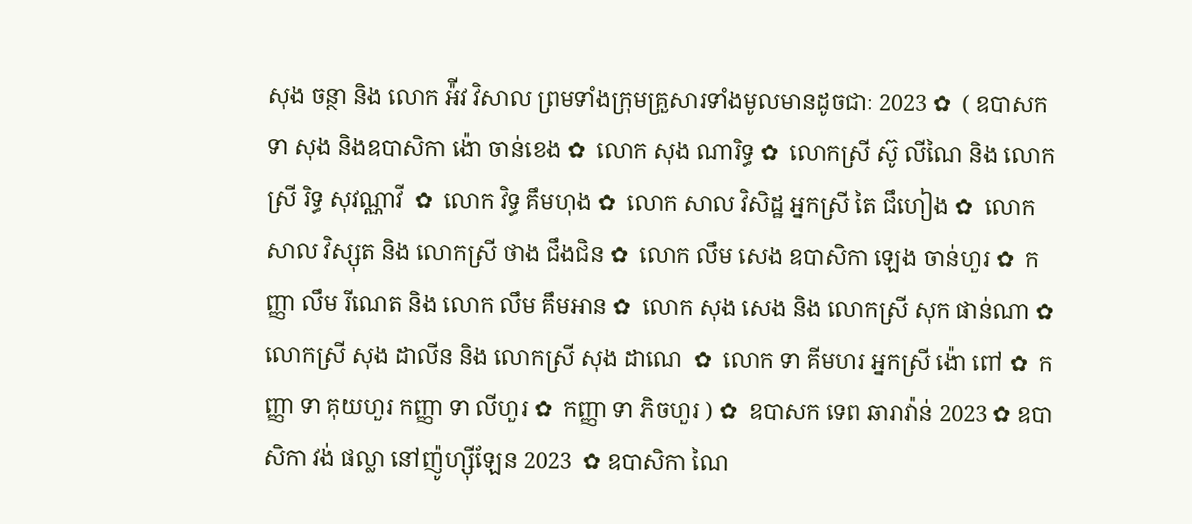សុង ចន្ថា និង លោក អ៉ីវ វិសាល ព្រមទាំងក្រុមគ្រួសារទាំងមូលមានដូចជាៈ 2023 ✿  ( ឧបាសក ទា សុង និងឧបាសិកា ង៉ោ ចាន់ខេង ✿  លោក សុង ណារិទ្ធ ✿  លោកស្រី ស៊ូ លីណៃ និង លោកស្រី រិទ្ធ សុវណ្ណាវី  ✿  លោក វិទ្ធ គឹមហុង ✿  លោក សាល វិសិដ្ឋ អ្នកស្រី តៃ ជឹហៀង ✿  លោក សាល វិស្សុត និង លោកស្រី ថាង ជឹងជិន ✿  លោក លឹម សេង ឧបាសិកា ឡេង ចាន់ហួរ ✿  កញ្ញា លឹម រីណេត និង លោក លឹម គឹមអាន ✿  លោក សុង សេង និង លោកស្រី សុក ផាន់ណា ✿  លោកស្រី សុង ដាលីន និង លោកស្រី សុង ដាណេ  ✿  លោក ទា គីមហរ អ្នកស្រី ង៉ោ ពៅ ✿  កញ្ញា ទា គុយហួរ កញ្ញា ទា លីហួរ ✿  កញ្ញា ទា ភិចហួរ ) ✿  ឧបាសក ទេព ឆារាវ៉ាន់ 2023 ✿ ឧបាសិកា វង់ ផល្លា នៅញ៉ូហ្ស៊ីឡែន 2023  ✿ ឧបាសិកា ណៃ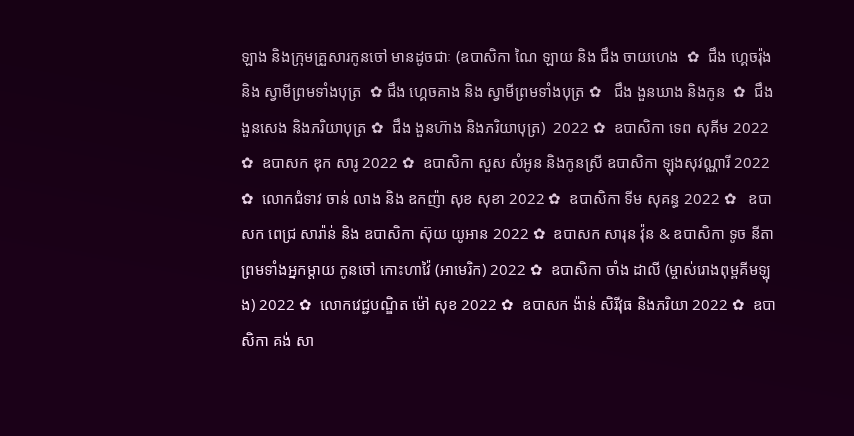ឡាង និងក្រុមគ្រួសារកូនចៅ មានដូចជាៈ (ឧបាសិកា ណៃ ឡាយ និង ជឹង ចាយហេង  ✿  ជឹង ហ្គេចរ៉ុង និង ស្វាមីព្រមទាំងបុត្រ  ✿ ជឹង ហ្គេចគាង និង ស្វាមីព្រមទាំងបុត្រ ✿   ជឹង ងួនឃាង និងកូន  ✿  ជឹង ងួនសេង និងភរិយាបុត្រ ✿  ជឹង ងួនហ៊ាង និងភរិយាបុត្រ)  2022 ✿  ឧបាសិកា ទេព សុគីម 2022 ✿  ឧបាសក ឌុក សារូ 2022 ✿  ឧបាសិកា សួស សំអូន និងកូនស្រី ឧបាសិកា ឡុងសុវណ្ណារី 2022 ✿  លោកជំទាវ ចាន់ លាង និង ឧកញ៉ា សុខ សុខា 2022 ✿  ឧបាសិកា ទីម សុគន្ធ 2022 ✿   ឧបាសក ពេជ្រ សារ៉ាន់ និង ឧបាសិកា ស៊ុយ យូអាន 2022 ✿  ឧបាសក សារុន វ៉ុន & ឧបាសិកា ទូច នីតា ព្រមទាំងអ្នកម្តាយ កូនចៅ កោះហាវ៉ៃ (អាមេរិក) 2022 ✿  ឧបាសិកា ចាំង ដាលី (ម្ចាស់រោងពុម្ពគីមឡុង) 2022 ✿  លោកវេជ្ជបណ្ឌិត ម៉ៅ សុខ 2022 ✿  ឧបាសក ង៉ាន់ សិរីវុធ និងភរិយា 2022 ✿  ឧបាសិកា គង់ សា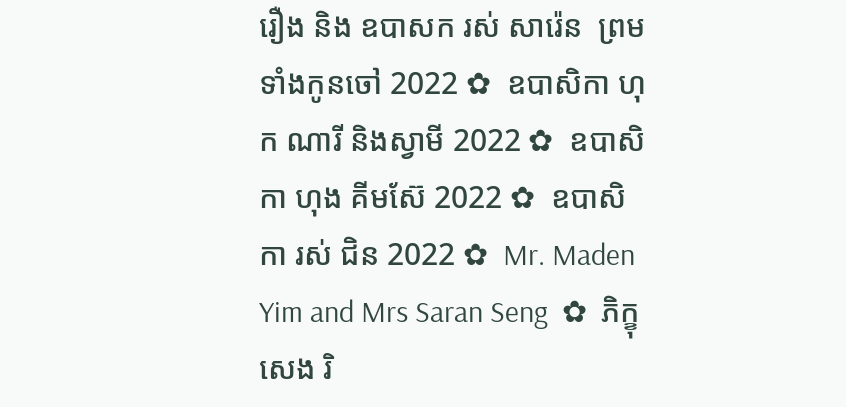រឿង និង ឧបាសក រស់ សារ៉េន  ព្រមទាំងកូនចៅ 2022 ✿  ឧបាសិកា ហុក ណារី និងស្វាមី 2022 ✿  ឧបាសិកា ហុង គីមស៊ែ 2022 ✿  ឧបាសិកា រស់ ជិន 2022 ✿  Mr. Maden Yim and Mrs Saran Seng  ✿  ភិក្ខុ សេង រិ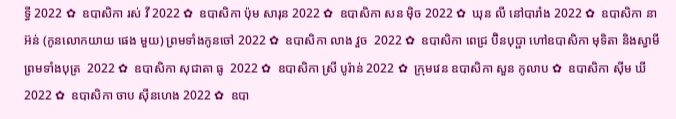ទ្ធី 2022 ✿  ឧបាសិកា រស់ វី 2022 ✿  ឧបាសិកា ប៉ុម សារុន 2022 ✿  ឧបាសិកា សន ម៉ិច 2022 ✿  ឃុន លី នៅបារាំង 2022 ✿  ឧបាសិកា នា អ៊ន់ (កូនលោកយាយ ផេង មួយ) ព្រមទាំងកូនចៅ 2022 ✿  ឧបាសិកា លាង វួច  2022 ✿  ឧបាសិកា ពេជ្រ ប៊ិនបុប្ផា ហៅឧបាសិកា មុទិតា និងស្វាមី ព្រមទាំងបុត្រ  2022 ✿  ឧបាសិកា សុជាតា ធូ  2022 ✿  ឧបាសិកា ស្រី បូរ៉ាន់ 2022 ✿  ក្រុមវេន ឧបាសិកា សួន កូលាប ✿  ឧបាសិកា ស៊ីម ឃី 2022 ✿  ឧបាសិកា ចាប ស៊ីនហេង 2022 ✿  ឧបា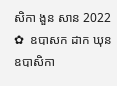សិកា ងួន សាន 2022 ✿  ឧបាសក ដាក ឃុន  ឧបាសិកា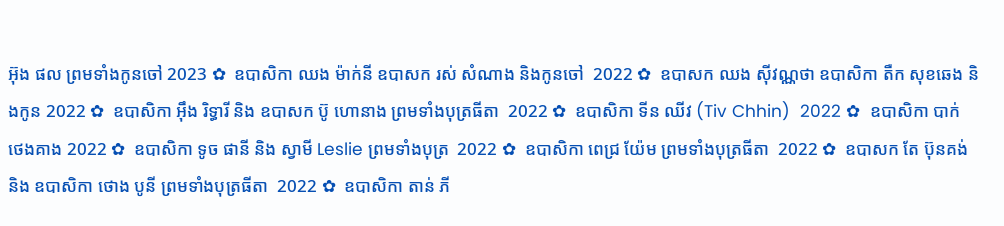អ៊ុង ផល ព្រមទាំងកូនចៅ 2023 ✿  ឧបាសិកា ឈង ម៉ាក់នី ឧបាសក រស់ សំណាង និងកូនចៅ  2022 ✿  ឧបាសក ឈង សុីវណ្ណថា ឧបាសិកា តឺក សុខឆេង និងកូន 2022 ✿  ឧបាសិកា អុឹង រិទ្ធារី និង ឧបាសក ប៊ូ ហោនាង ព្រមទាំងបុត្រធីតា  2022 ✿  ឧបាសិកា ទីន ឈីវ (Tiv Chhin)  2022 ✿  ឧបាសិកា បាក់ ថេងគាង 2022 ✿  ឧបាសិកា ទូច ផានី និង ស្វាមី Leslie ព្រមទាំងបុត្រ  2022 ✿  ឧបាសិកា ពេជ្រ យ៉ែម ព្រមទាំងបុត្រធីតា  2022 ✿  ឧបាសក តែ ប៊ុនគង់ និង ឧបាសិកា ថោង បូនី ព្រមទាំងបុត្រធីតា  2022 ✿  ឧបាសិកា តាន់ ភី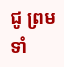ជូ ព្រមទាំ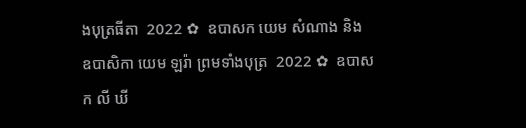ងបុត្រធីតា  2022 ✿  ឧបាសក យេម សំណាង និង ឧបាសិកា យេម ឡរ៉ា ព្រមទាំងបុត្រ  2022 ✿  ឧបាសក លី ឃី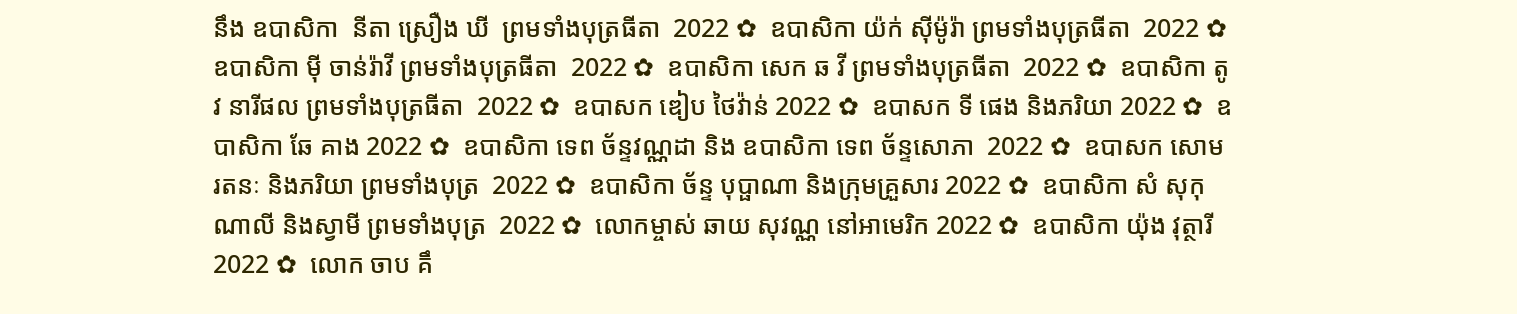នឹង ឧបាសិកា  នីតា ស្រឿង ឃី  ព្រមទាំងបុត្រធីតា  2022 ✿  ឧបាសិកា យ៉ក់ សុីម៉ូរ៉ា ព្រមទាំងបុត្រធីតា  2022 ✿  ឧបាសិកា មុី ចាន់រ៉ាវី ព្រមទាំងបុត្រធីតា  2022 ✿  ឧបាសិកា សេក ឆ វី ព្រមទាំងបុត្រធីតា  2022 ✿  ឧបាសិកា តូវ នារីផល ព្រមទាំងបុត្រធីតា  2022 ✿  ឧបាសក ឌៀប ថៃវ៉ាន់ 2022 ✿  ឧបាសក ទី ផេង និងភរិយា 2022 ✿  ឧបាសិកា ឆែ គាង 2022 ✿  ឧបាសិកា ទេព ច័ន្ទវណ្ណដា និង ឧបាសិកា ទេព ច័ន្ទសោភា  2022 ✿  ឧបាសក សោម រតនៈ និងភរិយា ព្រមទាំងបុត្រ  2022 ✿  ឧបាសិកា ច័ន្ទ បុប្ផាណា និងក្រុមគ្រួសារ 2022 ✿  ឧបាសិកា សំ សុកុណាលី និងស្វាមី ព្រមទាំងបុត្រ  2022 ✿  លោកម្ចាស់ ឆាយ សុវណ្ណ នៅអាមេរិក 2022 ✿  ឧបាសិកា យ៉ុង វុត្ថារី 2022 ✿  លោក ចាប គឹ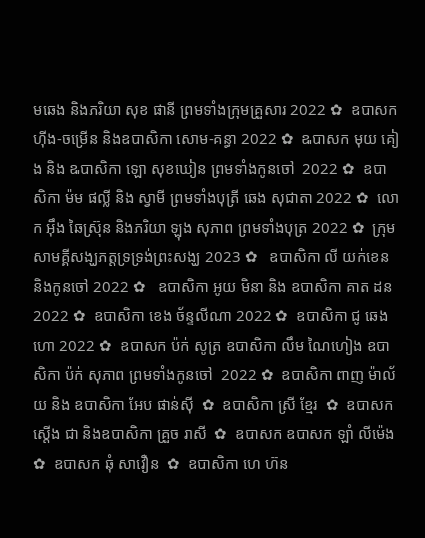មឆេង និងភរិយា សុខ ផានី ព្រមទាំងក្រុមគ្រួសារ 2022 ✿  ឧបាសក ហ៊ីង-ចម្រើន និងឧបាសិកា សោម-គន្ធា 2022 ✿  ឩបាសក មុយ គៀង និង ឩបាសិកា ឡោ សុខឃៀន ព្រមទាំងកូនចៅ  2022 ✿  ឧបាសិកា ម៉ម ផល្លី និង ស្វាមី ព្រមទាំងបុត្រី ឆេង សុជាតា 2022 ✿  លោក អ៊ឹង ឆៃស្រ៊ុន និងភរិយា ឡុង សុភាព ព្រមទាំងបុត្រ 2022 ✿  ក្រុមសាមគ្គីសង្ឃភត្តទ្រទ្រង់ព្រះសង្ឃ 2023 ✿   ឧបាសិកា លី យក់ខេន និងកូនចៅ 2022 ✿   ឧបាសិកា អូយ មិនា និង ឧបាសិកា គាត ដន 2022 ✿  ឧបាសិកា ខេង ច័ន្ទលីណា 2022 ✿  ឧបាសិកា ជូ ឆេងហោ 2022 ✿  ឧបាសក ប៉ក់ សូត្រ ឧបាសិកា លឹម ណៃហៀង ឧបាសិកា ប៉ក់ សុភាព ព្រមទាំងកូនចៅ  2022 ✿  ឧបាសិកា ពាញ ម៉ាល័យ និង ឧបាសិកា អែប ផាន់ស៊ី  ✿  ឧបាសិកា ស្រី ខ្មែរ  ✿  ឧបាសក ស្តើង ជា និងឧបាសិកា គ្រួច រាសី  ✿  ឧបាសក ឧបាសក ឡាំ លីម៉េង ✿  ឧបាសក ឆុំ សាវឿន  ✿  ឧបាសិកា ហេ ហ៊ន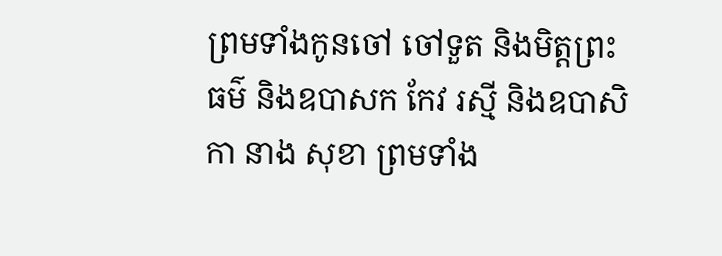ព្រមទាំងកូនចៅ ចៅទួត និងមិត្តព្រះធម៌ និងឧបាសក កែវ រស្មី និងឧបាសិកា នាង សុខា ព្រមទាំង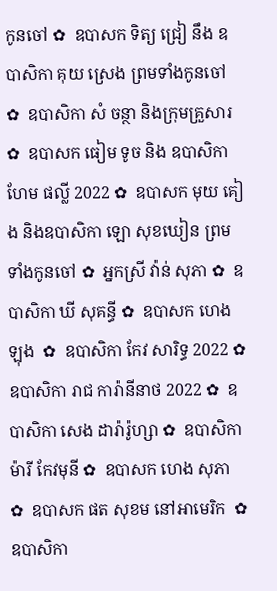កូនចៅ ✿  ឧបាសក ទិត្យ ជ្រៀ នឹង ឧបាសិកា គុយ ស្រេង ព្រមទាំងកូនចៅ ✿  ឧបាសិកា សំ ចន្ថា និងក្រុមគ្រួសារ ✿  ឧបាសក ធៀម ទូច និង ឧបាសិកា ហែម ផល្លី 2022 ✿  ឧបាសក មុយ គៀង និងឧបាសិកា ឡោ សុខឃៀន ព្រមទាំងកូនចៅ ✿  អ្នកស្រី វ៉ាន់ សុភា ✿  ឧបាសិកា ឃី សុគន្ធី ✿  ឧបាសក ហេង ឡុង  ✿  ឧបាសិកា កែវ សារិទ្ធ 2022 ✿  ឧបាសិកា រាជ ការ៉ានីនាថ 2022 ✿  ឧបាសិកា សេង ដារ៉ារ៉ូហ្សា ✿  ឧបាសិកា ម៉ារី កែវមុនី ✿  ឧបាសក ហេង សុភា  ✿  ឧបាសក ផត សុខម នៅអាមេរិក  ✿  ឧបាសិកា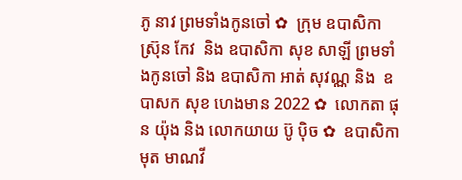ភូ នាវ ព្រមទាំងកូនចៅ ✿  ក្រុម ឧបាសិកា ស្រ៊ុន កែវ  និង ឧបាសិកា សុខ សាឡី ព្រមទាំងកូនចៅ និង ឧបាសិកា អាត់ សុវណ្ណ និង  ឧបាសក សុខ ហេងមាន 2022 ✿  លោកតា ផុន យ៉ុង និង លោកយាយ ប៊ូ ប៉ិច ✿  ឧបាសិកា មុត មាណវី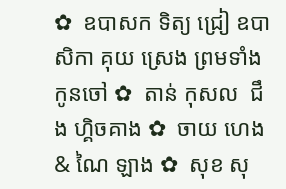✿  ឧបាសក ទិត្យ ជ្រៀ ឧបាសិកា គុយ ស្រេង ព្រមទាំងកូនចៅ ✿  តាន់ កុសល  ជឹង ហ្គិចគាង ✿  ចាយ ហេង & ណៃ ឡាង ✿  សុខ សុ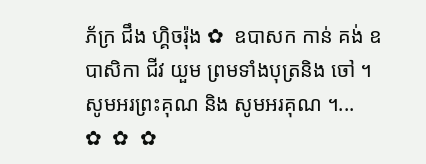ភ័ក្រ ជឹង ហ្គិចរ៉ុង ✿  ឧបាសក កាន់ គង់ ឧបាសិកា ជីវ យួម ព្រមទាំងបុត្រនិង ចៅ ។  សូមអរព្រះគុណ និង សូមអរគុណ ។...       ✿  ✿  ✿